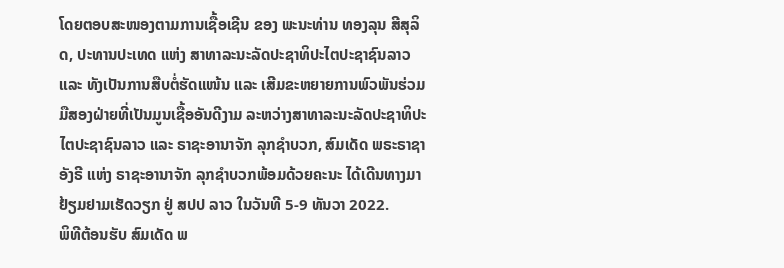ໂດຍຕອບສະໜອງຕາມການເຊື້ອເຊີນ ຂອງ ພະນະທ່ານ ທອງລຸນ ສີສຸລິດ, ປະທານປະເທດ ແຫ່ງ ສາທາລະນະລັດປະຊາທິປະໄຕປະຊາຊົນລາວ ແລະ ທັງເປັນການສືບຕໍ່ຮັດແໜ້ນ ແລະ ເສີມຂະຫຍາຍການພົວພັນຮ່ວມມືສອງຝ່າຍທີ່ເປັນມູນເຊື້ອອັນດີງາມ ລະຫວ່າງສາທາລະນະລັດປະຊາທິປະໄຕປະຊາຊົນລາວ ແລະ ຣາຊະອານາຈັກ ລຸກຊຳບວກ, ສົມເດັດ ພຣະຣາຊາ ອັງຣີ ແຫ່ງ ຣາຊະອານາຈັກ ລຸກຊຳບວກພ້ອມດ້ວຍຄະນະ ໄດ້ເດີນທາງມາຢ້ຽມຢາມເຮັດວຽກ ຢູ່ ສປປ ລາວ ໃນວັນທີ 5-9 ທັນວາ 2022.
ພິທີຕ້ອນຮັບ ສົມເດັດ ພ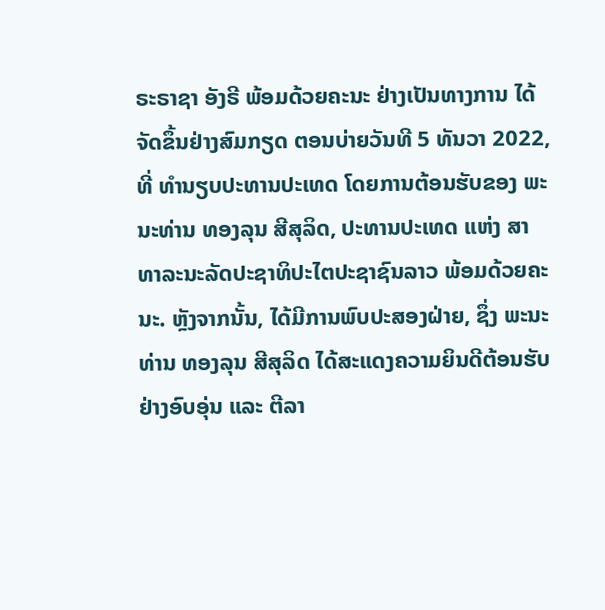ຣະຣາຊາ ອັງຣີ ພ້ອມດ້ວຍຄະນະ ຢ່າງເປັນທາງການ ໄດ້ຈັດຂຶ້ນຢ່າງສົມກຽດ ຕອນບ່າຍວັນທີ 5 ທັນວາ 2022, ທີ່ ທໍານຽບປະທານປະເທດ ໂດຍການຕ້ອນຮັບຂອງ ພະນະທ່ານ ທອງລຸນ ສີສຸລິດ, ປະທານປະເທດ ແຫ່ງ ສາທາລະນະລັດປະຊາທິປະໄຕປະຊາຊົນລາວ ພ້ອມດ້ວຍຄະນະ. ຫຼັງຈາກນັ້ນ, ໄດ້ມີການພົບປະສອງຝ່າຍ, ຊຶ່ງ ພະນະທ່ານ ທອງລຸນ ສີສຸລິດ ໄດ້ສະແດງຄວາມຍິນດີຕ້ອນຮັບຢ່າງອົບອຸ່ນ ແລະ ຕີລາ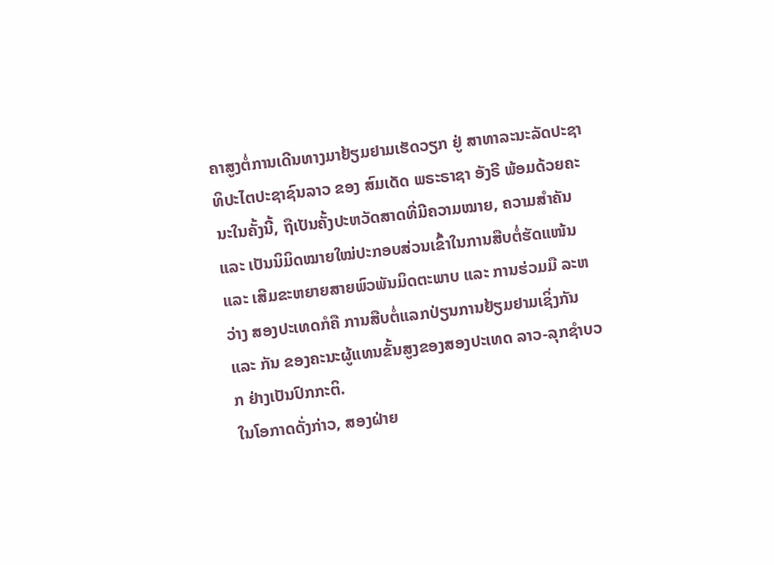ຄາສູງຕໍ່ການເດີນທາງມາຢ້ຽມຢາມເຮັດວຽກ ຢູ່ ສາທາລະນະລັດປະຊາທິປະໄຕປະຊາຊົນລາວ ຂອງ ສົມເດັດ ພຣະຣາຊາ ອັງຣີ ພ້ອມດ້ວຍຄະນະໃນຄັ້ງນີ້, ຖືເປັນຄັ້ງປະຫວັດສາດທີ່ມີຄວາມໝາຍ, ຄວາມສຳຄັນ ແລະ ເປັນນິມິດໝາຍໃໝ່ປະກອບສ່ວນເຂົ້າໃນການສືບຕໍ່ຮັດແໜ້ນ ແລະ ເສີມຂະຫຍາຍສາຍພົວພັນມິດຕະພາບ ແລະ ການຮ່ວມມື ລະຫວ່າງ ສອງປະເທດກໍຄື ການສືບຕໍ່ແລກປ່ຽນການຢ້ຽມຢາມເຊິ່ງກັນ ແລະ ກັນ ຂອງຄະນະຜູ້ແທນຂັ້ນສູງຂອງສອງປະເທດ ລາວ-ລຸກຊໍາບວກ ຢ່າງເປັນປົກກະຕິ.
ໃນໂອກາດດັ່ງກ່າວ, ສອງຝ່າຍ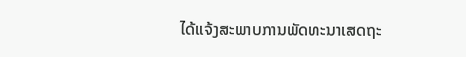ໄດ້ແຈ້ງສະພາບການພັດທະນາເສດຖະ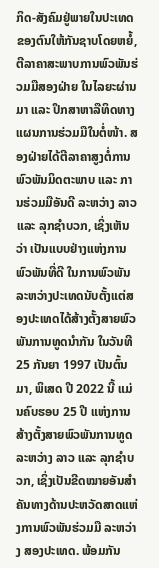ກິດ-ສັງຄົມຢູ່ພາຍໃນປະເທດຂອງຕົນໃຫ້ກັນຊາບໂດຍຫຍໍ້, ຕີລາຄາສະພາບການພົວພັນຮ່ວມມືສອງຝ່າຍ ໃນໄລຍະຜ່ານມາ ແລະ ປຶກສາຫາລືທິດທາງແຜນການຮ່ວມມືໃນຕໍ່ໜ້າ. ສອງຝ່າຍໄດ້ຕີລາຄາສູງຕໍ່ການພົວພັນມິດຕະພາບ ແລະ ການຮ່ວມມືອັນດີ ລະຫວ່າງ ລາວ ແລະ ລຸກຊໍາບວກ, ເຊິ່ງເຫັນວ່າ ເປັນແບບຢ່າງແຫ່ງການພົວພັນທີ່ດີ ໃນການພົວພັນລະຫວ່າງປະເທດນັບຕັ້ງແຕ່ສອງປະເທດໄດ້ສ້າງຕັ້ງສາຍພົວພັນການທູດນໍາກັນ ໃນວັນທີ 25 ກັນຍາ 1997 ເປັນຕົ້ນມາ, ພິເສດ ປີ 2022 ນີ້ ແມ່ນຄົບຮອບ 25 ປີ ແຫ່ງການສ້າງຕັ້ງສາຍພົວພັນການທູດ ລະຫວ່າງ ລາວ ແລະ ລຸກຊໍາບວກ, ເຊິ່ງເປັນຂີດໝາຍອັນສໍາຄັນທາງດ້ານປະຫວັດສາດແຫ່ງການພົວພັນຮ່ວມມື ລະຫວ່າງ ສອງປະເທດ. ພ້ອມກັນ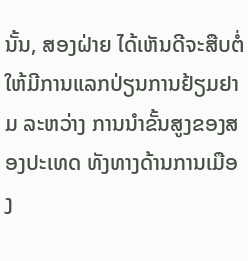ນັ້ນ, ສອງຝ່າຍ ໄດ້ເຫັນດີຈະສືບຕໍ່ໃຫ້ມີການແລກປ່ຽນການຢ້ຽມຢາມ ລະຫວ່າງ ການນໍາຂັ້ນສູງຂອງສອງປະເທດ ທັງທາງດ້ານການເມືອງ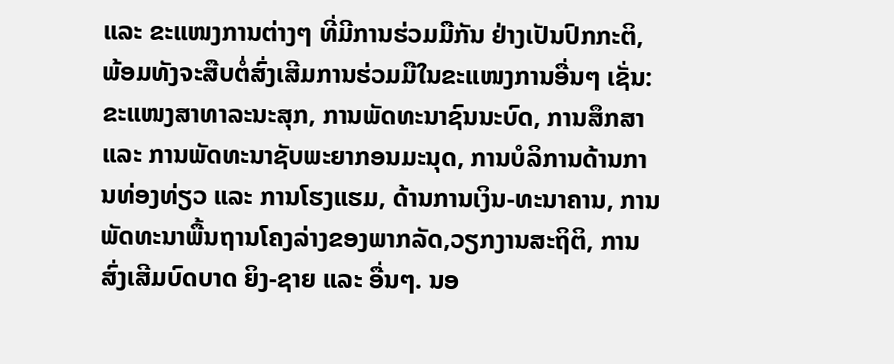ແລະ ຂະແໜງການຕ່າງໆ ທີ່ມີການຮ່ວມມືກັນ ຢ່າງເປັນປົກກະຕິ, ພ້ອມທັງຈະສືບຕໍ່ສົ່ງເສີມການຮ່ວມມືໃນຂະແໜງການອື່ນໆ ເຊັ່ນ: ຂະແໜງສາທາລະນະສຸກ, ການພັດທະນາຊົນນະບົດ, ການສຶກສາ ແລະ ການພັດທະນາຊັບພະຍາກອນມະນຸດ, ການບໍລິການດ້ານການທ່ອງທ່ຽວ ແລະ ການໂຮງແຮມ, ດ້ານການເງິນ-ທະນາຄານ, ການພັດທະນາພື້ນຖານໂຄງລ່າງຂອງພາກລັດ,ວຽກງານສະຖິຕິ, ການສົ່ງເສີມບົດບາດ ຍິງ-ຊາຍ ແລະ ອື່ນໆ. ນອ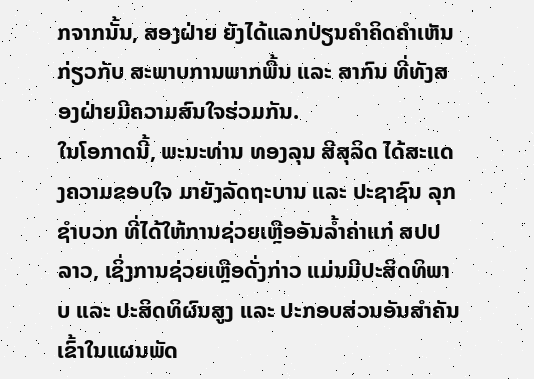ກຈາກນັ້ນ, ສອງຝ່າຍ ຍັງໄດ້ແລກປ່ຽນຄໍາຄິດຄໍາເຫັນ ກ່ຽວກັບ ສະພາບການພາກພື້ນ ແລະ ສາກົນ ທີ່ທັງສອງຝ່າຍມີຄວາມສົນໃຈຮ່ວມກັນ.
ໃນໂອກາດນີ້, ພະນະທ່ານ ທອງລຸນ ສີສຸລິດ ໄດ້ສະແດງຄວາມຂອບໃຈ ມາຍັງລັດຖະບານ ແລະ ປະຊາຊົນ ລຸກຊໍາບວກ ທີ່ໄດ້ໃຫ້ການຊ່ວຍເຫຼືອອັນລໍ້າຄ່າແກ່ ສປປ ລາວ, ເຊິ່ງການຊ່ວຍເຫຼືອດັ່ງກ່າວ ແມ່ນມີປະສິດທິພາບ ແລະ ປະສິດທິຜົນສູງ ແລະ ປະກອບສ່ວນອັນສໍາຄັນເຂົ້າໃນແຜນພັດ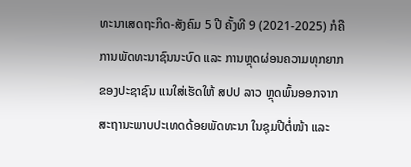ທະນາເສດຖະກິດ-ສັງຄົມ 5 ປີ ຄັ້ງທີ 9 (2021-2025) ກໍຄືການພັດທະນາຊົນນະບົດ ແລະ ການຫຼຸດຜ່ອນຄວາມທຸກຍາກຂອງປະຊາຊົນ ແນໃສ່ເຮັດໃຫ້ ສປປ ລາວ ຫຼຸດພົ້ນອອກຈາກ ສະຖານະພາບປະເທດດ້ອຍພັດທະນາ ໃນຊຸມປີຕໍ່ໜ້າ ແລະ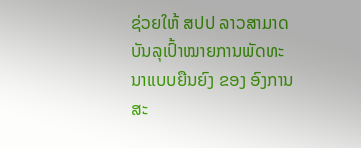ຊ່ວຍໃຫ້ ສປປ ລາວສາມາດບັນລຸເປົ້າໝາຍການພັດທະນາແບບຍືນຍົງ ຂອງ ອົງການ ສະ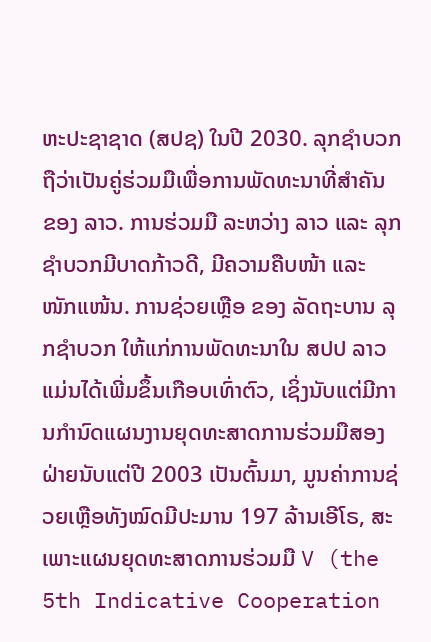ຫະປະຊາຊາດ (ສປຊ) ໃນປີ 2030. ລຸກຊຳບວກຖືວ່າເປັນຄູ່ຮ່ວມມືເພື່ອການພັດທະນາທີ່ສໍາຄັນ ຂອງ ລາວ. ການຮ່ວມມື ລະຫວ່າງ ລາວ ແລະ ລຸກຊຳບວກມີບາດກ້າວດີ, ມີຄວາມຄືບໜ້າ ແລະ ໜັກແໜ້ນ. ການຊ່ວຍເຫຼືອ ຂອງ ລັດຖະບານ ລຸກຊຳບວກ ໃຫ້ແກ່ການພັດທະນາໃນ ສປປ ລາວ ແມ່ນໄດ້ເພີ່ມຂຶ້ນເກືອບເທົ່າຕົວ, ເຊິ່ງນັບແຕ່ມີການກໍານົດແຜນງານຍຸດທະສາດການຮ່ວມມືສອງຝ່າຍນັບແຕ່ປີ 2003 ເປັນຕົ້ນມາ, ມູນຄ່າການຊ່ວຍເຫຼືອທັງໝົດມີປະມານ 197 ລ້ານເອີໂຣ, ສະເພາະແຜນຍຸດທະສາດການຮ່ວມມື V (the 5th Indicative Cooperation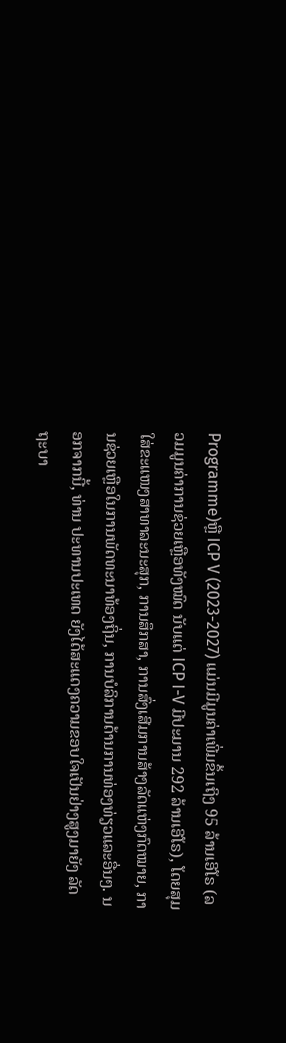Programme)ຫຼື ICP V (2023-2027) ແມ່ນມີມູນຄ່າເພີ່ມຂຶ້ນເຖິງ 95 ລ້ານເອີໂຣ (ລວມມູນຄ່າການຊ່ວຍເຫຼືອທັງໝົດ ນັບແຕ່ ICP I-V ມີປະມານ 292 ລ້ານເອີໂຣ), ໂດຍສຸມໃສ່ຂະແໜງສາທາລະນະສຸກ, ການສຶກສາ, ການສົ່ງເສີມການສ້າງລັດແຫ່ງກົດໝາຍ, ການຊ່ວຍເຫຼືອໃນການພັດທະນາທ້ອງຖິ່ນ, ການບໍລິການດ້ານການທ່ອງທ່ຽວແລະອື່ນໆ. ນອກຈາກນີ້, ທ່ານ ປະທານປະເທດ ຍັງໄດ້ສະແດງຄວາມຂອບໃຈເປັນຢ່າງສູງມາຍັງ ລັດຖະບາ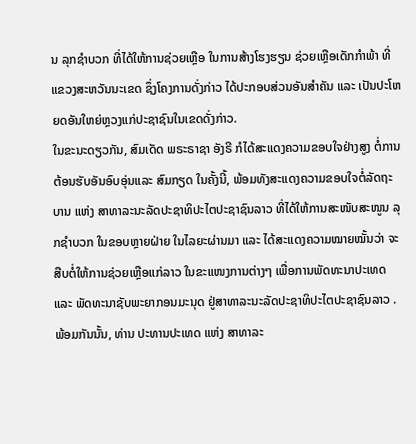ນ ລຸກຊໍາບວກ ທີ່ໄດ້ໃຫ້ການຊ່ວຍເຫຼືອ ໃນການສ້າງໂຮງຮຽນ ຊ່ວຍເຫຼືອເດັກກຳພ້າ ທີ່ແຂວງສະຫວັນນະເຂດ ຊຶ່ງໂຄງການດັ່ງກ່າວ ໄດ້ປະກອບສ່ວນອັນສຳຄັນ ແລະ ເປັນປະໂຫຍດອັນໃຫຍ່ຫຼວງແກ່ປະຊາຊົນໃນເຂດດັ່ງກ່າວ.
ໃນຂະນະດຽວກັນ, ສົມເດັດ ພຣະຣາຊາ ອັງຣີ ກໍໄດ້ສະແດງຄວາມຂອບໃຈຢ່າງສູງ ຕໍ່ການຕ້ອນຮັບອັນອົບອຸ່ນແລະ ສົມກຽດ ໃນຄັ້ງນີ້, ພ້ອມທັງສະແດງຄວາມຂອບໃຈຕໍ່ລັດຖະບານ ແຫ່ງ ສາທາລະນະລັດປະຊາທິປະໄຕປະຊາຊົນລາວ ທີ່ໄດ້ໃຫ້ການສະໜັບສະໜູນ ລຸກຊໍາບວກ ໃນຂອບຫຼາຍຝ່າຍ ໃນໄລຍະຜ່ານມາ ແລະ ໄດ້ສະແດງຄວາມໝາຍໝັ້ນວ່າ ຈະສືບຕໍ່ໃຫ້ການຊ່ວຍເຫຼືອແກ່ລາວ ໃນຂະແໜງການຕ່າງໆ ເພື່ອການພັດທະນາປະເທດ ແລະ ພັດທະນາຊັບພະຍາກອນມະນຸດ ຢູ່ສາທາລະນະລັດປະຊາທິປະໄຕປະຊາຊົນລາວ . ພ້ອມກັນນັ້ນ, ທ່ານ ປະທານປະເທດ ແຫ່ງ ສາທາລະ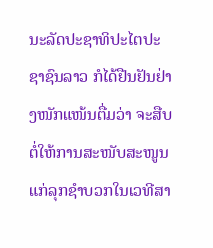ນະລັດປະຊາທິປະໄຕປະຊາຊົນລາວ ກໍໄດ້ຢືນຢັນຢ່າງໜັກແໜ້ນຕື່ມວ່າ ຈະສືບຕໍ່ໃຫ້ການສະໜັບສະໜູນແກ່ລຸກຊໍາບວກໃນເວທີສາ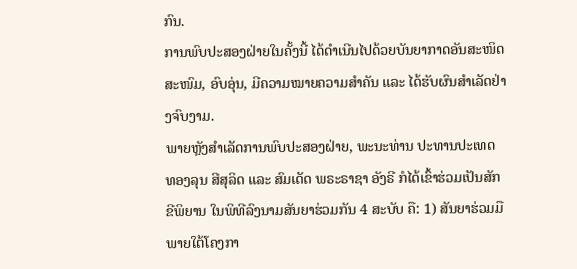ກົນ.
ການພົບປະສອງຝ່າຍໃນຄັ້ງນີ້ ໄດ້ດໍາເນີນໄປດ້ວຍບັນຍາກາດອັນສະໜິດສະໜົມ, ອົບອຸ່ນ, ມີຄວາມໝາຍຄວາມສຳຄັນ ແລະ ໄດ້ຮັບຜົນສໍາເລັດຢ່າງຈົບງາມ.
ພາຍຫຼັງສໍາເລັດການພົບປະສອງຝ່າຍ, ພະນະທ່ານ ປະທານປະເທດ ທອງລຸນ ສີສຸລິດ ແລະ ສົມເດັດ ພຣະຣາຊາ ອັງຣີ ກໍໄດ້ເຂົ້າຮ່ວມເປັນສັກຂີພິຍານ ໃນພິທີລົງນາມສັນຍາຮ່ວມກັນ 4 ສະບັບ ຄື: 1) ສັນຍາຮ່ວມມື ພາຍໃຕ້ໂຄງກາ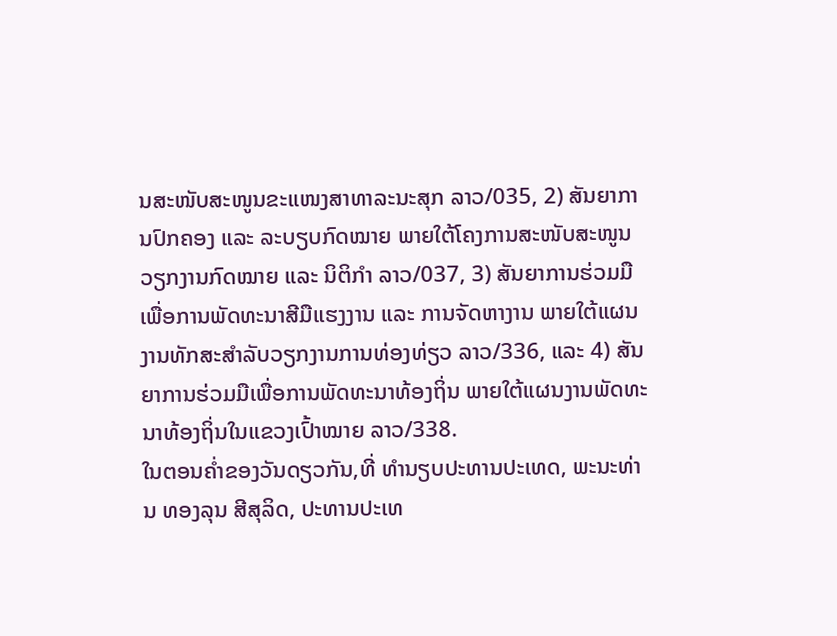ນສະໜັບສະໜູນຂະແໜງສາທາລະນະສຸກ ລາວ/035, 2) ສັນຍາການປົກຄອງ ແລະ ລະບຽບກົດໝາຍ ພາຍໃຕ້ໂຄງການສະໜັບສະໜູນວຽກງານກົດໝາຍ ແລະ ນິຕິກໍາ ລາວ/037, 3) ສັນຍາການຮ່ວມມືເພື່ອການພັດທະນາສີມືແຮງງານ ແລະ ການຈັດຫາງານ ພາຍໃຕ້ແຜນງານທັກສະສໍາລັບວຽກງານການທ່ອງທ່ຽວ ລາວ/336, ແລະ 4) ສັນຍາການຮ່ວມມືເພື່ອການພັດທະນາທ້ອງຖິ່ນ ພາຍໃຕ້ແຜນງານພັດທະນາທ້ອງຖິ່ນໃນແຂວງເປົ້າໝາຍ ລາວ/338.
ໃນຕອນຄໍ່າຂອງວັນດຽວກັນ,ທີ່ ທໍານຽບປະທານປະເທດ, ພະນະທ່ານ ທອງລຸນ ສີສຸລິດ, ປະທານປະເທ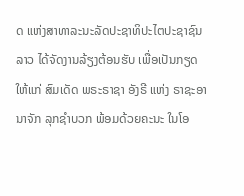ດ ແຫ່ງສາທາລະນະລັດປະຊາທິປະໄຕປະຊາຊົນລາວ ໄດ້ຈັດງານລ້ຽງຕ້ອນຮັບ ເພື່ອເປັນກຽດໃຫ້ແກ່ ສົມເດັດ ພຣະຣາຊາ ອັງຣີ ແຫ່ງ ຣາຊະອານາຈັກ ລຸກຊຳບວກ ພ້ອມດ້ວຍຄະນະ ໃນໂອ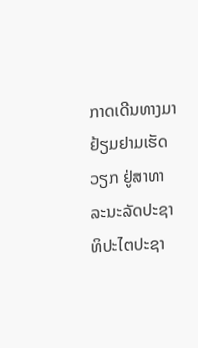ກາດເດີນທາງມາຢ້ຽມຢາມເຮັດວຽກ ຢູ່ສາທາລະນະລັດປະຊາທິປະໄຕປະຊາ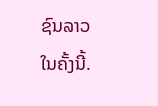ຊົນລາວ ໃນຄັ້ງນີ້.